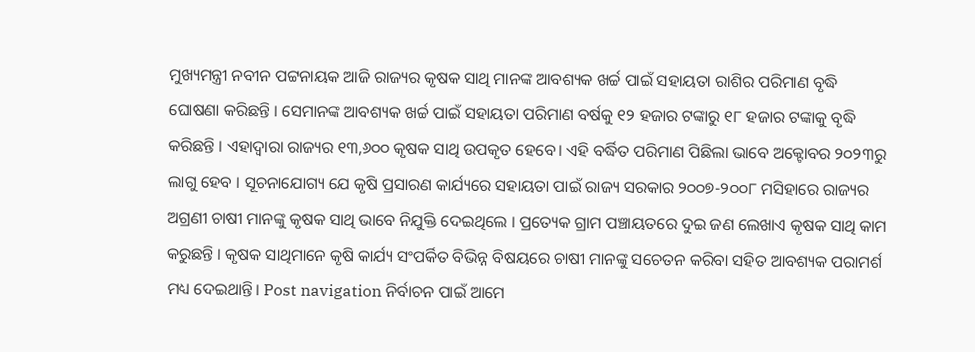ମୁଖ୍ୟମନ୍ତ୍ରୀ ନବୀନ ପଟ୍ଟନାୟକ ଆଜି ରାଜ୍ୟର କୃଷକ ସାଥି ମାନଙ୍କ ଆବଶ୍ୟକ ଖର୍ଚ୍ଚ ପାଇଁ ସହାୟତା ରାଶିର ପରିମାଣ ବୃଦ୍ଧି ଘୋଷଣା କରିଛନ୍ତି । ସେମାନଙ୍କ ଆବଶ୍ୟକ ଖର୍ଚ୍ଚ ପାଇଁ ସହାୟତା ପରିମାଣ ବର୍ଷକୁ ୧୨ ହଜାର ଟଙ୍କାରୁ ୧୮ ହଜାର ଟଙ୍କାକୁ ବୃଦ୍ଧି କରିଛନ୍ତି । ଏହାଦ୍ବାରା ରାଜ୍ୟର ୧୩,୬୦୦ କୃଷକ ସାଥି ଉପକୃତ ହେବେ। ଏହି ବର୍ଦ୍ଧିତ ପରିମାଣ ପିଛିଲା ଭାବେ ଅକ୍ଟୋବର ୨୦୨୩ରୁ ଲାଗୁ ହେବ । ସୂଚନାଯୋଗ୍ୟ ଯେ କୃଷି ପ୍ରସାରଣ କାର୍ଯ୍ୟରେ ସହାୟତା ପାଇଁ ରାଜ୍ୟ ସରକାର ୨୦୦୭-୨୦୦୮ ମସିହାରେ ରାଜ୍ୟର ଅଗ୍ରଣୀ ଚାଷୀ ମାନଙ୍କୁ କୃଷକ ସାଥି ଭାବେ ନିଯୁକ୍ତି ଦେଇଥିଲେ । ପ୍ରତ୍ୟେକ ଗ୍ରାମ ପଞ୍ଚାୟତରେ ଦୁଇ ଜଣ ଲେଖାଏ କୃଷକ ସାଥି କାମ କରୁଛନ୍ତି । କୃଷକ ସାଥିମାନେ କୃଷି କାର୍ଯ୍ୟ ସଂପର୍କିତ ବିଭିନ୍ନ ବିଷୟରେ ଚାଷୀ ମାନଙ୍କୁ ସଚେତନ କରିବା ସହିତ ଆବଶ୍ୟକ ପରାମର୍ଶ ମଧ୍ୟ ଦେଇଥାନ୍ତି। Post navigation ନିର୍ବାଚନ ପାଇଁ ଆମେ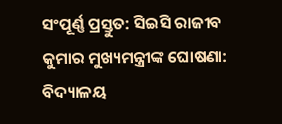ସଂପୂର୍ଣ୍ଣ ପ୍ରସ୍ତୁତ: ସିଇସି ରାଜୀବ କୁମାର ମୁଖ୍ୟମନ୍ତ୍ରୀଙ୍କ ଘୋଷଣା: ବିଦ୍ୟାଳୟ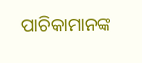ପାଚିକାମାନଙ୍କ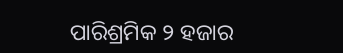ପାରିଶ୍ରମିକ ୨ ହଜାର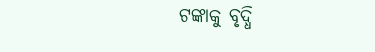ଟଙ୍କାକୁ ବୃଦ୍ଧି